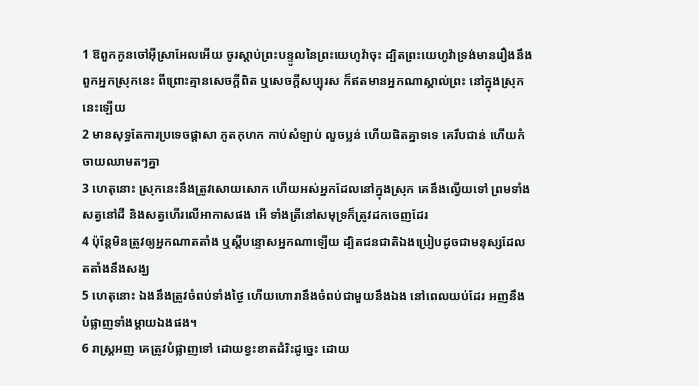1 ឱពួកកូនចៅអ៊ីស្រាអែលអើយ ចូរស្តាប់ព្រះបន្ទូលនៃព្រះយេហូវ៉ាចុះ ដ្បិតព្រះយេហូវ៉ាទ្រង់មានរឿងនឹងពួកអ្នកស្រុកនេះ ពីព្រោះគ្មានសេចក្ដីពិត ឬសេចក្ដីសប្បុរស ក៏ឥតមានអ្នកណាស្គាល់ព្រះ នៅក្នុងស្រុកនេះឡើយ
2 មានសុទ្ធតែការប្រទេចផ្តាសា ភូតកុហក កាប់សំឡាប់ លួចប្លន់ ហើយផិតគ្នាទទេ គេរឹបជាន់ ហើយកំចាយឈាមតៗគ្នា
3 ហេតុនោះ ស្រុកនេះនឹងត្រូវសោយសោក ហើយអស់អ្នកដែលនៅក្នុងស្រុក គេនឹងល្វើយទៅ ព្រមទាំងសត្វនៅដី និងសត្វហើរលើអាកាសផង អើ ទាំងត្រីនៅសមុទ្រក៏ត្រូវដកចេញដែរ
4 ប៉ុន្តែមិនត្រូវឲ្យអ្នកណាតតាំង ឬស្តីបន្ទោសអ្នកណាឡើយ ដ្បិតជនជាតិឯងប្រៀបដូចជាមនុស្សដែលតតាំងនឹងសង្ឃ
5 ហេតុនោះ ឯងនឹងត្រូវចំពប់ទាំងថ្ងៃ ហើយហោរានឹងចំពប់ជាមួយនឹងឯង នៅពេលយប់ដែរ អញនឹងបំផ្លាញទាំងម្តាយឯងផង។
6 រាស្ត្រអញ គេត្រូវបំផ្លាញទៅ ដោយខ្វះខាតដំរិះដូច្នេះ ដោយ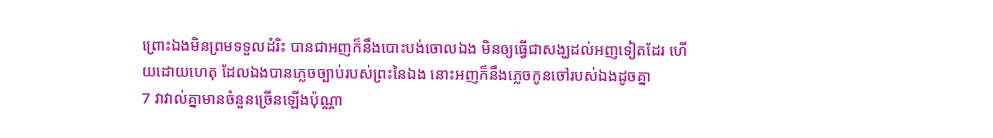ព្រោះឯងមិនព្រមទទួលដំរិះ បានជាអញក៏នឹងបោះបង់ចោលឯង មិនឲ្យធ្វើជាសង្ឃដល់អញទៀតដែរ ហើយដោយហេតុ ដែលឯងបានភ្លេចច្បាប់របស់ព្រះនៃឯង នោះអញក៏នឹងភ្លេចកូនចៅរបស់ឯងដូចគ្នា
7 វាវាល់គ្នាមានចំនួនច្រើនឡើងប៉ុណ្ណា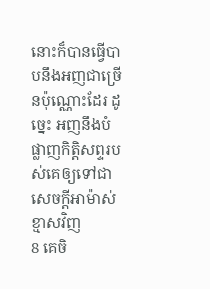នោះក៏បានធ្វើបាបនឹងអញជាច្រើនប៉ុណ្ណោះដែរ ដូច្នេះ អញនឹងបំផ្លាញកិត្តិសព្ទរបស់គេឲ្យទៅជាសេចក្ដីអាម៉ាស់ខ្មាសវិញ
8 គេចិ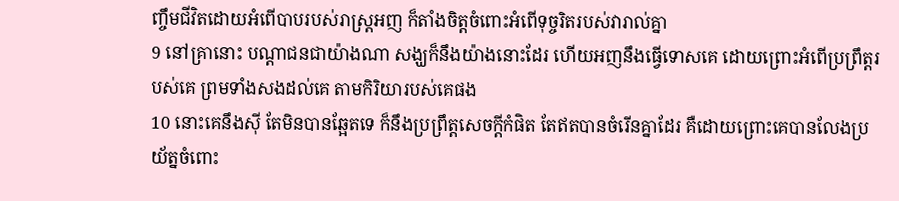ញ្ចឹមជីវិតដោយអំពើបាបរបស់រាស្ត្រអញ ក៏តាំងចិត្តចំពោះអំពើទុច្ចរិតរបស់វារាល់គ្នា
9 នៅគ្រានោះ បណ្តាជនជាយ៉ាងណា សង្ឃក៏នឹងយ៉ាងនោះដែរ ហើយអញនឹងធ្វើទោសគេ ដោយព្រោះអំពើប្រព្រឹត្តរបស់គេ ព្រមទាំងសងដល់គេ តាមកិរិយារបស់គេផង
10 នោះគេនឹងស៊ី តែមិនបានឆ្អែតទេ ក៏នឹងប្រព្រឹត្តសេចក្ដីកំផិត តែឥតបានចំរើនគ្នាដែរ គឺដោយព្រោះគេបានលែងប្រយ័ត្នចំពោះ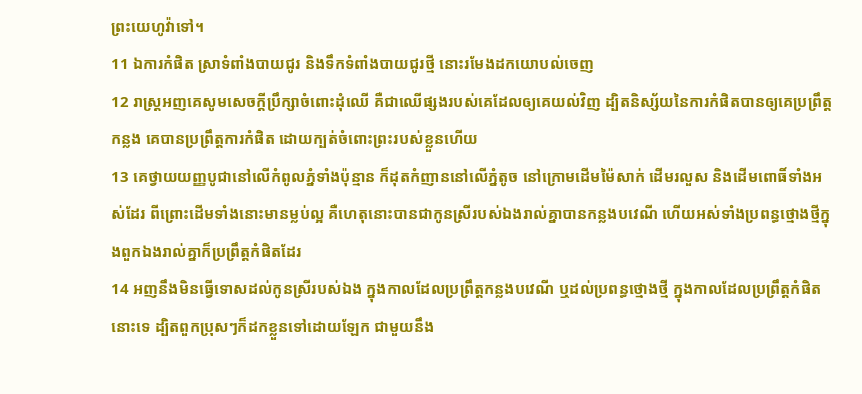ព្រះយេហូវ៉ាទៅ។
11 ឯការកំផិត ស្រាទំពាំងបាយជូរ និងទឹកទំពាំងបាយជូរថ្មី នោះរមែងដកយោបល់ចេញ
12 រាស្ត្រអញគេសូមសេចក្ដីប្រឹក្សាចំពោះដុំឈើ គឺជាឈើផ្សងរបស់គេដែលឲ្យគេយល់វិញ ដ្បិតនិស្ស័យនៃការកំផិតបានឲ្យគេប្រព្រឹត្តកន្លង គេបានប្រព្រឹត្តការកំផិត ដោយក្បត់ចំពោះព្រះរបស់ខ្លួនហើយ
13 គេថ្វាយយញ្ញបូជានៅលើកំពូលភ្នំទាំងប៉ុន្មាន ក៏ដុតកំញាននៅលើភ្នំតូច នៅក្រោមដើមម៉ៃសាក់ ដើមរលួស និងដើមពោធិ៍ទាំងអស់ដែរ ពីព្រោះដើមទាំងនោះមានម្លប់ល្អ គឺហេតុនោះបានជាកូនស្រីរបស់ឯងរាល់គ្នាបានកន្លងបវេណី ហើយអស់ទាំងប្រពន្ធថ្មោងថ្មីក្នុងពួកឯងរាល់គ្នាក៏ប្រព្រឹត្តកំផិតដែរ
14 អញនឹងមិនធ្វើទោសដល់កូនស្រីរបស់ឯង ក្នុងកាលដែលប្រព្រឹត្តកន្លងបវេណី ឬដល់ប្រពន្ធថ្មោងថ្មី ក្នុងកាលដែលប្រព្រឹត្តកំផិតនោះទេ ដ្បិតពួកប្រុសៗក៏ដកខ្លួនទៅដោយឡែក ជាមួយនឹង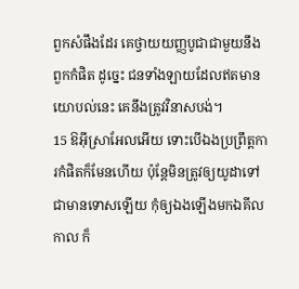ពួកសំផឹងដែរ គេថ្វាយយញ្ញបូជាជាមួយនឹងពួកកំផិត ដូច្នេះ ជនទាំងឡាយដែលឥតមានយោបល់នេះ គេនឹងត្រូវវិនាសបង់។
15 ឱអ៊ីស្រាអែលអើយ ទោះបើឯងប្រព្រឹត្តការកំផិតក៏មែនហើយ ប៉ុន្តែមិនត្រូវឲ្យយូដាទៅជាមានទោសឡើយ កុំឲ្យឯងឡើងមកឯគីលកាល ក៏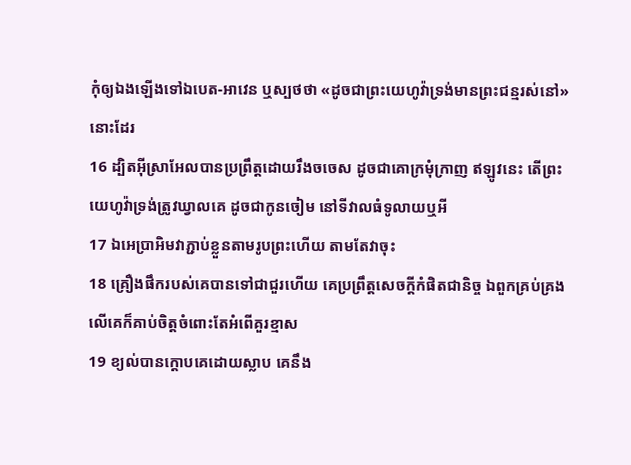កុំឲ្យឯងឡើងទៅឯបេត-អាវេន ឬស្បថថា «ដូចជាព្រះយេហូវ៉ាទ្រង់មានព្រះជន្មរស់នៅ»នោះដែរ
16 ដ្បិតអ៊ីស្រាអែលបានប្រព្រឹត្តដោយរឹងចចេស ដូចជាគោក្រមុំក្រាញ ឥឡូវនេះ តើព្រះយេហូវ៉ាទ្រង់ត្រូវឃ្វាលគេ ដូចជាកូនចៀម នៅទីវាលធំទូលាយឬអី
17 ឯអេប្រាអិមវាភ្ជាប់ខ្លួនតាមរូបព្រះហើយ តាមតែវាចុះ
18 គ្រឿងផឹករបស់គេបានទៅជាជួរហើយ គេប្រព្រឹត្តសេចក្ដីកំផិតជានិច្ច ឯពួកគ្រប់គ្រងលើគេក៏គាប់ចិត្តចំពោះតែអំពើគួរខ្មាស
19 ខ្យល់បានក្តោបគេដោយស្លាប គេនឹង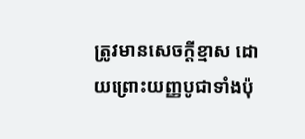ត្រូវមានសេចក្ដីខ្មាស ដោយព្រោះយញ្ញបូជាទាំងប៉ុ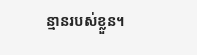ន្មានរបស់ខ្លួន។